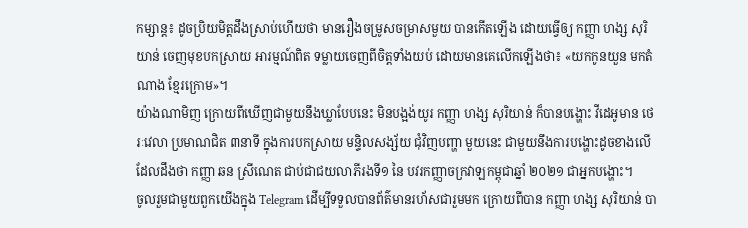កម្សាន្ត៖ ដូចប្រិយមិត្តដឹងស្រាប់ហើយថា មានរឿងចម្រូសចម្រាសមួយ បានកើតឡើង ដោយធ្វើឲ្យ កញ្ញា ហង្ស សុរិយាន់ ចេញមុខបកស្រាយ អារម្មណ៍ពិត ទម្លាយចេញពីចិត្តទាំងយប់ ដោយមានគេលើកឡើងថា៖ «យកកូនយួន មកតំណាង ខ្មែរក្រោម»។
យ៉ាងណាមិញ ក្រោយពីឃើញជាមួយនឹងឃ្លាបែបនេះ មិនបង្អង់យូរ កញ្ញា ហង្ស សុរិយាន់ ក៏បានបង្ហោះ វីដេអូមាន ថេរៈវេលា ប្រមាណជិត ៣នាទី ក្នុងការបកស្រាយ មន្ទិលសង្ស័យ ជុំវិញបញ្ហា មួយនេះ ជាមួយនឹងការបង្ហោះដូចខាងលើ ដែលដឹងថា កញ្ញា ឆន ស្រីណេត ជាប់ជាជយលាភីរងទី១ នៃ បវរកញ្ញាចក្រវាឡកម្ពុជាឆ្នាំ ២០២១ ជាអ្នកបង្ហោះ។
ចូលរួមជាមួយពួកយើងក្នុង Telegram ដើម្បីទទួលបានព័ត៌មានរហ័សជារួមមក ក្រោយពីបាន កញ្ញា ហង្ស សុរិយាន់ បា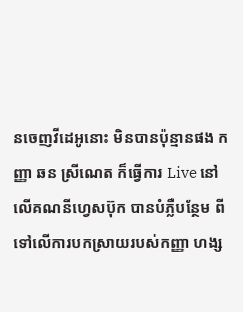នចេញវីដេអូនោះ មិនបានប៉ុន្មានផង កញ្ញា ឆន ស្រីណេត ក៏ធ្វើការ Live នៅលើគណនីហ្វេសប៊ុក បានបំភ្លឺបន្ថែម ពីទៅលើការបកស្រាយរបស់កញ្ញា ហង្ស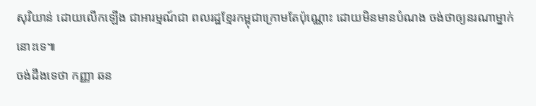សុរិយាន់ ដោយលើកឡើង ជាអារម្មណ៍ជា ពលរដ្ឋខ្មែរកម្ពុជាក្រោមតែប៉ុណ្ណោះ ដោយមិនមានបំណង ចង់ថាឲ្យនរណាម្នាក់នោះទេ៕
ចង់ដឹងទេថា កញ្ញា ឆន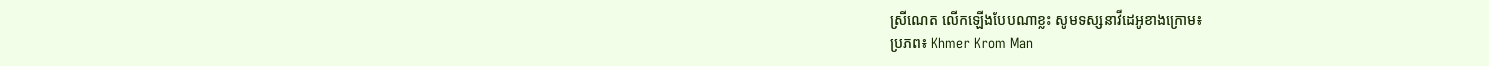ស្រីណេត លើកឡើងបែបណាខ្លះ សូមទស្សនាវីដេអូខាងក្រោម៖
ប្រភព៖ Khmer Krom Man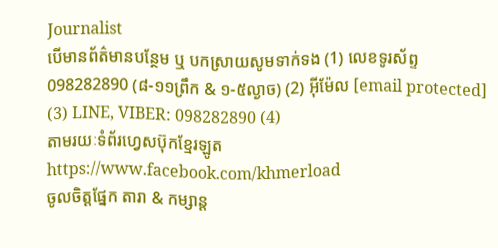Journalist
បើមានព័ត៌មានបន្ថែម ឬ បកស្រាយសូមទាក់ទង (1) លេខទូរស័ព្ទ 098282890 (៨-១១ព្រឹក & ១-៥ល្ងាច) (2) អ៊ីម៉ែល [email protected]
(3) LINE, VIBER: 098282890 (4)
តាមរយៈទំព័រហ្វេសប៊ុកខ្មែរឡូត https://www.facebook.com/khmerload
ចូលចិត្តផ្នែក តារា & កម្សាន្ដ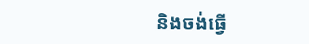និងចង់ធ្វើ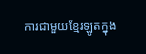ការជាមួយខ្មែរឡូតក្នុង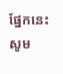ផ្នែកនេះ សូម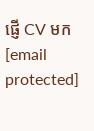ផ្ញើ CV មក [email protected]